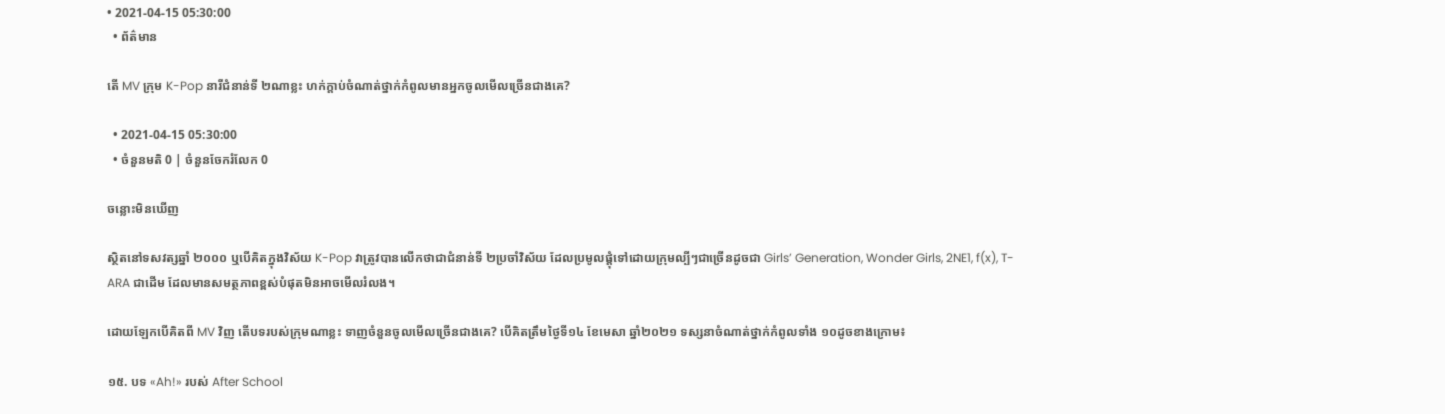• 2021-04-15 05:30:00
  • ព័ត៌មាន

តើ MV ក្រុម K-Pop នារីជំនាន់ទី ២ណាខ្លះ ហក់ក្ដាប់ចំណាត់ថ្នាក់កំពូលមានអ្នកចូលមើលច្រើនជាងគេ?

  • 2021-04-15 05:30:00
  • ចំនួនមតិ 0 | ចំនួនចែករំលែក 0

ចន្លោះមិនឃើញ

ស្ថិតនៅទសវត្សឆ្នាំ ២០០០ ឬបើគិតក្នុងវិស័យ K-Pop វាត្រូវបានលើកថាជាជំនាន់ទី ២ប្រចាំវិស័យ ដែលប្រមូលផ្ដុំទៅដោយក្រុមល្បីៗជាច្រើនដូចជា Girls’ Generation, Wonder Girls, 2NE1, f(x), T-ARA ជាដើម ដែលមានសមត្ថភាពខ្ពស់បំផុតមិនអាចមើលរំលង។

ដោយឡែកបើគិតពី MV វិញ តើបទរបស់ក្រុមណាខ្លះ ទាញចំនួនចូលមើលច្រើនជាងគេ? បើគិតត្រឹមថ្ងៃទី១៤ ខែមេសា ឆ្នាំ២០២១ ទស្សនាចំណាត់ថ្នាក់កំពូលទាំង ១០ដូចខាងក្រោម៖

១៥. បទ «Ah!» របស់ After School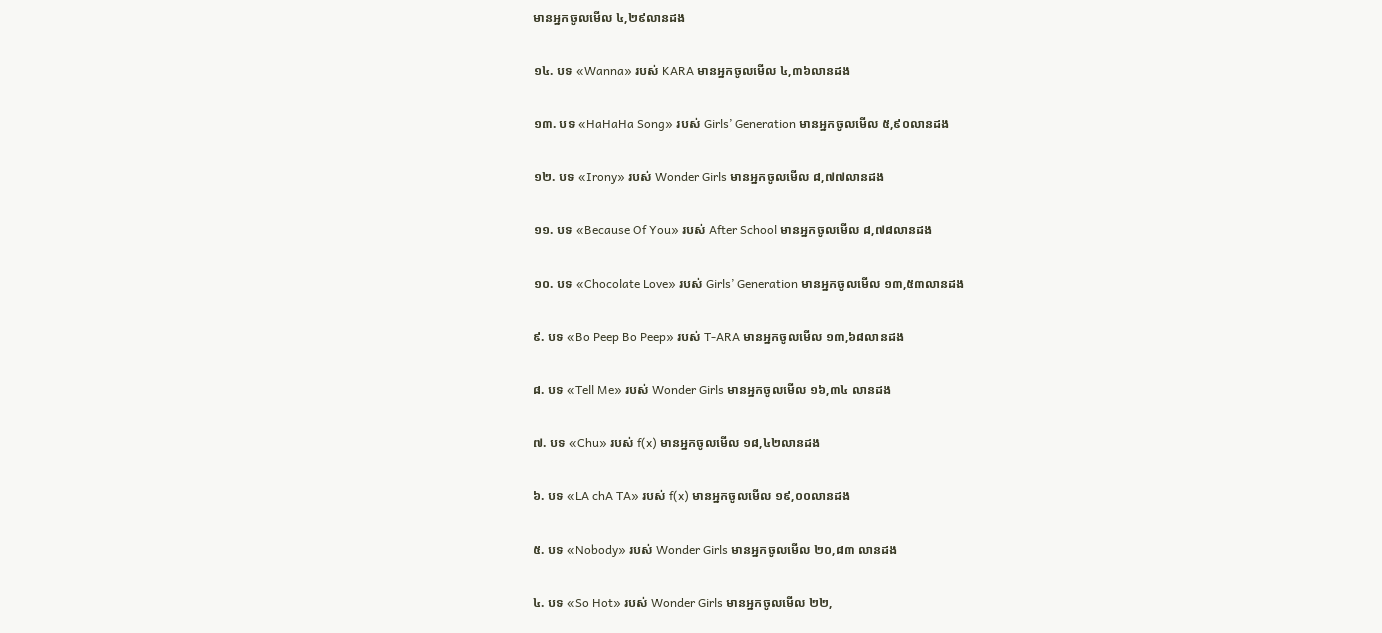មានអ្នកចូលមើល ៤,២៩លានដង

១៤. បទ «Wanna» របស់ KARA មានអ្នកចូលមើល ៤,៣៦លានដង

១៣. បទ «HaHaHa Song» របស់ Girls’ Generation មានអ្នកចូលមើល ៥,៩០លានដង

១២. បទ «Irony» របស់ Wonder Girls មានអ្នកចូលមើល ៨,៧៧លានដង

១១. បទ «Because Of You» របស់ After School មានអ្នកចូលមើល ៨,៧៨លានដង

១០. បទ «Chocolate Love» របស់ Girls’ Generation មានអ្នកចូលមើល ១៣,៥៣លានដង

៩. បទ «Bo Peep Bo Peep» របស់ T-ARA មានអ្នកចូលមើល ១៣,៦៨លានដង

៨. បទ «Tell Me» របស់ Wonder Girls មានអ្នកចូលមើល ១៦,៣៤ លានដង

៧. បទ «Chu» របស់ f(x) មានអ្នកចូលមើល ១៨,៤២លានដង

៦. បទ «LA chA TA» របស់ f(x) មានអ្នកចូលមើល ១៩,០០លានដង

៥. បទ «Nobody» របស់ Wonder Girls មានអ្នកចូលមើល ២០,៨៣ លានដង

៤. បទ «So Hot» របស់ Wonder Girls មានអ្នកចូលមើល ២២,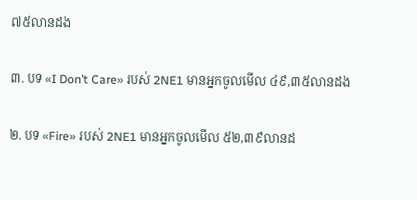៧៥លានដង

៣. បទ «I Don’t Care» របស់ 2NE1 មានអ្នកចូលមើល ៤៩,៣៥លានដង

២. បទ «Fire» របស់ 2NE1 មានអ្នកចូលមើល ៥២,៣៩លានដ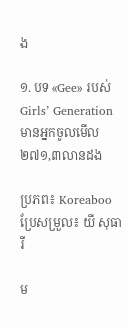ង

១. បទ «Gee» របស់ Girls’ Generation មានអ្នកចូលមើល ២៧១,៣លានដង

ប្រភព៖ Koreaboo ប្រែសម្រួល៖ យី សុធារី

ម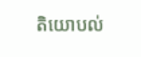តិយោបល់